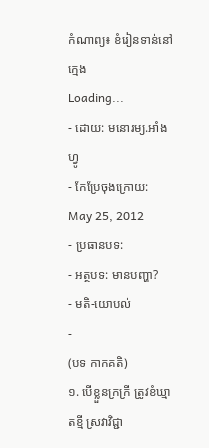កំណាព្យ៖ ខំរៀនទាន់នៅក្មេង
Loading...
- ដោយ: មនោរម្យ.អាំងហ្វូ
- កែប្រែចុងក្រោយ: May 25, 2012
- ប្រធានបទ:
- អត្ថបទ: មានបញ្ហា?
- មតិ-យោបល់
-
(បទ កាកគតិ)
១. បើខ្លួនក្រក្រី ត្រូវខំឃ្មាតខ្មី ស្រវាវិជ្ជា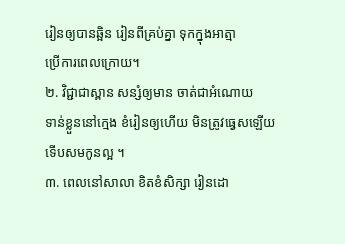រៀនឲ្យបានឆ្អិន រៀនពីគ្រប់គ្នា ទុកក្នុងអាត្មា
ប្រើការពេលក្រោយ។
២. វិជ្ជាជាស្ពាន សន្សំឲ្យមាន ចាត់ជាអំណោយ
ទាន់ខ្លួននៅក្មេង ខំរៀនឲ្យហើយ មិនត្រូវធ្វេសឡើយ
ទើបសមកូនល្អ ។
៣. ពេលនៅសាលា ខិតខំសិក្សា រៀនដោ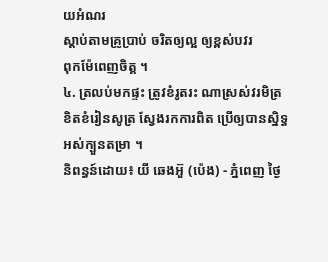យអំណរ
ស្តាប់តាមគ្រូប្រាប់ ចរិតឲ្យល្អ ឲ្យខ្ពស់បវរ
ពុកម៉ែពេញចិត្ត ។
៤. ត្រលប់មកផ្ទះ ត្រូវខំរូតរះ ណាស្រស់វរមិត្រ
ខិតខំរៀនសូត្រ ស្វែងរកការពិត ប្រើឲ្យបានស្និទ្ធ
អស់ក្បួនតម្រា ។
និពន្ធន៍ដោយ៖ យី ឆេងអ៊ួ (ប៉េង) - ភ្នំពេញ ថ្ងៃ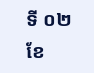ទី ០២ ខែ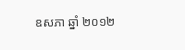ឧសភា ឆ្នាំ ២០១២